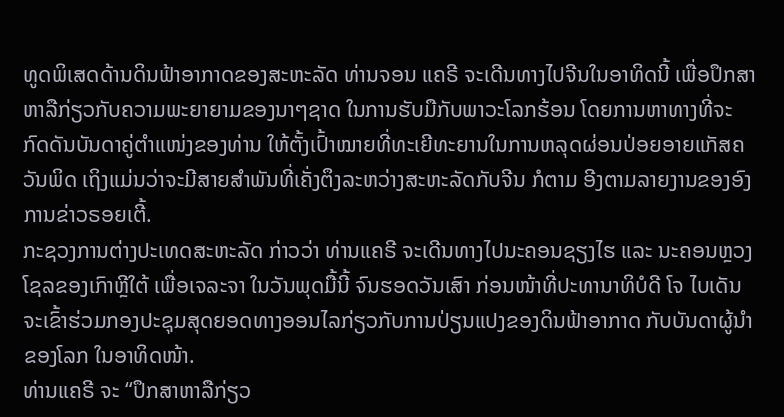ທູດພິເສດດ້ານດິນຟ້າອາກາດຂອງສະຫະລັດ ທ່ານຈອນ ແຄຣີ ຈະເດີນທາງໄປຈີນໃນອາທິດນີ້ ເພື່ອປຶກສາຫາລືກ່ຽວກັບຄວາມພະຍາຍາມຂອງນາໆຊາດ ໃນການຮັບມືກັບພາວະໂລກຮ້ອນ ໂດຍການຫາທາງທີ່ຈະກົດດັນບັນດາຄູ່ຕຳແໜ່ງຂອງທ່ານ ໃຫ້ຕັ້ງເປົ້າໝາຍທີ່ທະເຍີທະຍານໃນການຫລຸດຜ່ອນປ່ອຍອາຍແກັສຄວັນພິດ ເຖິງແມ່ນວ່າຈະມີສາຍສຳພັນທີ່ເຄັ່ງຕຶງລະຫວ່າງສະຫະລັດກັບຈີນ ກໍຕາມ ອີງຕາມລາຍງານຂອງອົງການຂ່າວຣອຍເຕີ້.
ກະຊວງການຕ່າງປະເທດສະຫະລັດ ກ່າວວ່າ ທ່ານແຄຣີ ຈະເດີນທາງໄປນະຄອນຊຽງໄຮ ແລະ ນະຄອນຫຼວງໂຊລຂອງເກົາຫຼີໃຕ້ ເພື່ອເຈລະຈາ ໃນວັນພຸດມື້ນີ້ ຈົນຮອດວັນເສົາ ກ່ອນໜ້າທີ່ປະທານາທິບໍດີ ໂຈ ໄບເດັນ ຈະເຂົ້າຮ່ວມກອງປະຊຸມສຸດຍອດທາງອອນໄລກ່ຽວກັບການປ່ຽນແປງຂອງດິນຟ້າອາກາດ ກັບບັນດາຜູ້ນຳຂອງໂລກ ໃນອາທິດໜ້າ.
ທ່ານແຄຣີ ຈະ “ປຶກສາຫາລືກ່ຽວ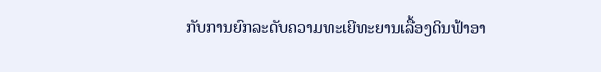ກັບການຍົກລະດັບຄວາມທະເຍີທະຍານເລື້ອງດິນຟ້າອາ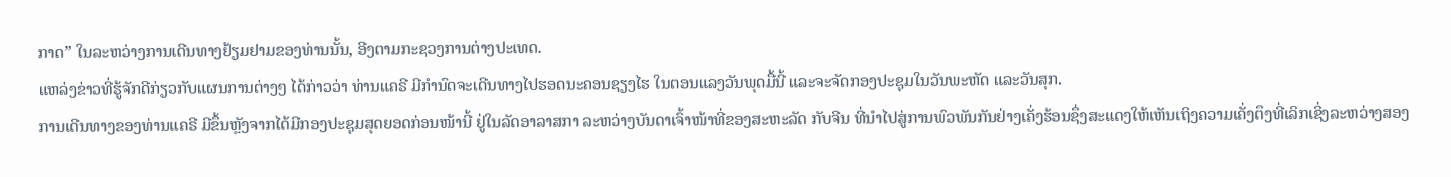ກາດ” ໃນລະຫວ່າງການເດີນທາງຢ້ຽມຢາມຂອງທ່ານນັ້ນ, ອີງຕາມກະຊວງການຕ່າງປະເທດ.
ແຫລ່ງຂ່າວທີ່ຮູ້ຈັກດີກ່ຽວກັບແຜນການຕ່າງໆ ໄດ້ກ່າວວ່າ ທ່ານແຄຣີ ມີກຳນົດຈະເດີນທາງໄປຮອດນະຄອນຊຽງໄຮ ໃນຕອນແລງວັນພຸດມື້ນີ້ ແລະຈະຈັດກອງປະຊຸມໃນວັນພະຫັດ ແລະວັນສຸກ.
ການເດີນທາງຂອງທ່ານແຄຣີ ມີຂຶ້ນຫຼັງຈາກໄດ້ມີກອງປະຊຸມສຸດຍອດກ່ອນໜ້ານີ້ ຢູ່ໃນລັດອາລາສກາ ລະຫວ່າງບັນດາເຈົ້າໜ້າທີ່ຂອງສະຫະລັດ ກັບຈີນ ທີ່ນຳໄປສູ່ການພົວພັນກັນຢ່າງເຄັ່ງຮ້ອນຊຶ່ງສະແດງໃຫ້ເຫັນເຖິງຄວາມເຄັ່ງຕຶງທີ່ເລິກເຊິ່ງລະຫວ່າງສອງ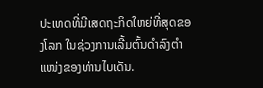ປະເທດທີ່ມີເສດຖະກິດໃຫຍ່ທີ່ສຸດຂອງໂລກ ໃນຊ່ວງການເລີ້ມຕົ້ນດຳລົງຕຳແໜ່ງຂອງທ່ານໄບເດັນ.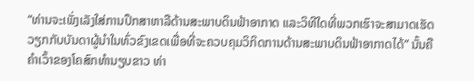“ທ່ານຈະເພັ່ງເລັງໃສ່ການປຶກສາຫາລືດ້ານສະພາບດິນຟ້າອາກາດ ແລະວິທີໃດທີ່ພວກເຮົາຈະສາມາດເຮັດວຽກກັບບັນດາຜູ້ນຳໃນທົ່ວຂົງເຂດເພື່ອທີ່ຈະຄວບຄຸມວິກິດການດ້ານສະພາບດິນຟ້າອາກາດໄດ້” ນັ້ນຄືຄໍາເວົ້າຂອງໂຄສົກທຳນຽບຂາວ ທ່າ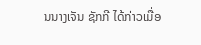ນນາງເຈັນ ຊັກກີ ໄດ້ກ່າວເມື່ອ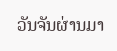ວັນຈັນຜ່ານມາ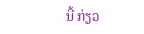ນີ້ ກ່ຽວ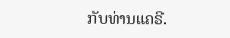ກັບທ່ານແຄຣີ.